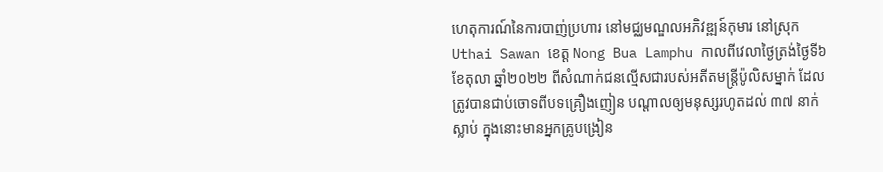ហេតុការណ៍នៃការបាញ់ប្រហារ នៅមជ្ឈមណ្ឌលអភិវឌ្ឍន៍កុមារ នៅស្រុក Uthai Sawan ខេត្ត Nong Bua Lamphu កាលពីវេលាថ្ងៃត្រង់ថ្ងៃទី៦ ខែតុលា ឆ្នាំ២០២២ ពីសំណាក់ជនល្មើសជារបស់អតីតមន្ត្រីប៉ូលិសម្នាក់ ដែលត្រូវបានជាប់ចោទពីបទគ្រឿងញៀន បណ្តាលឲ្យមនុស្សរហូតដល់ ៣៧ នាក់ ស្លាប់ ក្នុងនោះមានអ្នកគ្រូបង្រៀន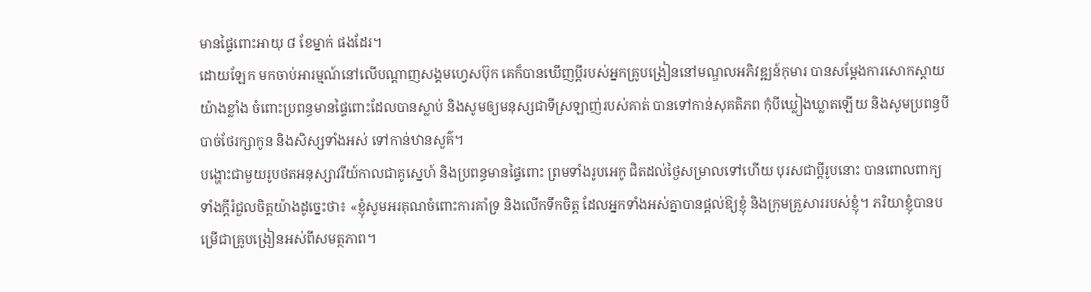មានផ្ទៃពោះអាយុ ៨ ខែម្នាក់ ផងដែរ។
ដោយឡែក មកចាប់អារម្មណ៍នៅលើបណ្តាញសង្គមហ្វេសប៊ុក គេក៏បានឃើញប្តីរបស់អ្នកគ្រូបង្រៀននៅមណ្ឌលអភិវឌ្ឍន៍កុមារ បានសម្តែងការសោកស្ដាយយ៉ាងខ្លាំង ចំពោះប្រពន្ធមានផ្ទៃពោះដែលបានស្លាប់ និងសូមឲ្យមនុស្សជាទីស្រឡាញ់របស់គាត់ បានទៅកាន់សុគតិភព កុំបីឃ្លៀងឃ្លាតឡើយ និងសូមប្រពន្ធបីបាច់ថែរក្សាកូន និងសិស្សទាំងអស់ ទៅកាន់ឋានសួគ៌។
បង្ហោះជាមួយរូបថតអនុស្សាវរីយ៍កាលជាគូស្នេហ៍ និងប្រពន្ធមានផ្ទៃពោះ ព្រមទាំងរូបអេកូ ជិតដល់ថ្ងៃសម្រាលទៅហើយ បុរសជាប្តីរូបនោះ បានពោលពាក្យទាំងក្តីរំជួលចិត្តយ៉ាងដូច្នេះថា៖ «ខ្ញុំសូមអរគុណចំពោះការគាំទ្រ និងលើកទឹកចិត្ត ដែលអ្នកទាំងអស់គ្នាបានផ្តល់ឱ្យខ្ញុំ និងក្រុមគ្រួសាររបស់ខ្ញុំ។ ភរិយាខ្ញុំបានបម្រើជាគ្រូបង្រៀនអស់ពីសមត្ថភាព។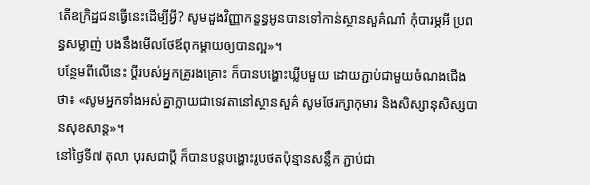តើឧក្រិដ្ឋជនធ្វើនេះដើម្បីអ្វី? សូមដួងវិញ្ញាកន្ខន្ធអូនបានទៅកាន់ស្ថានសួគ៌ណា៎ កុំបារម្ភអី ប្រពន្ធសម្លាញ់ បងនឹងមើលថែឪពុកម្ដាយឲ្យបានល្អ»។
បន្ថែមពីលើនេះ ប្តីរបស់អ្នកគ្រូរងគ្រោះ ក៏បានបង្ហោះឃ្លីបមួយ ដោយភ្ជាប់ជាមួយចំណងជើងថា៖ «សូមអ្នកទាំងអស់គ្នាក្លាយជាទេវតានៅស្ថានសួគ៌ សូមថែរក្សាកុមារ និងសិស្សានុសិស្សបានសុខសាន្ត»។
នៅថ្ងៃទី៧ តុលា បុរសជាប្តី ក៏បានបន្តបង្ហោះរូបថតប៉ុន្មានសន្លឹក ភ្ជាប់ជា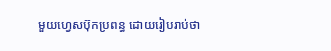មួយហ្វេសប៊ុកប្រពន្ធ ដោយរៀបរាប់ថា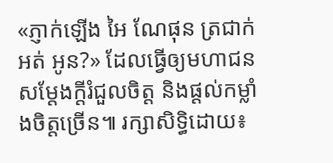«ភ្ញាក់ឡើង អៃ ណែផុន ត្រជាក់អត់ អូន?» ដែលធ្វើឲ្យមហាជនសម្តែងក្តីរំជួលចិត្ត និងផ្តល់កម្លាំងចិត្តច្រើន៕ រក្សាសិទ្ធិដោយ៖